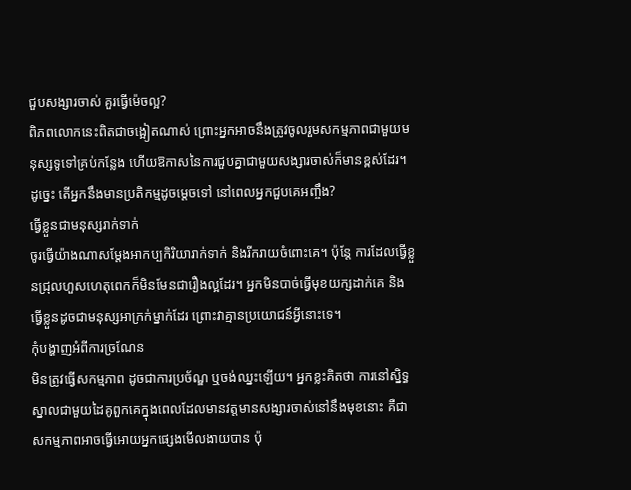ជួបសង្សារចាស់ គួរធ្វើម៉េចល្អ?
ពិភពលោកនេះពិតជាចង្អៀតណាស់ ព្រោះអ្នកអាចនឹងត្រូវចូលរួមសកម្មភាពជាមួយមនុស្សទូទៅគ្រប់កន្លែង ហើយឱកាសនៃការជួបគ្នាជាមួយសង្សារចាស់ក៏មានខ្ពស់ដែរ។
ដូច្នេះ តើអ្នកនឹងមានប្រតិកម្មដូចម្តេចទៅ នៅពេលអ្នកជួបគេអញ្ចឹង?
ធ្វើខ្លួនជាមនុស្សរាក់ទាក់
ចូរធ្វើយ៉ាងណាសម្តែងអាកប្បកិរិយារាក់ទាក់ និងរីករាយចំពោះគេ។ ប៉ុន្តែ ការដែលធ្វើខ្លួនជ្រុលហួសហេតុពេកក៏មិនមែនជារឿងល្អដែរ។ អ្នកមិនបាច់ធ្វើមុខយក្សដាក់គេ និងធ្វើខ្លួនដូចជាមនុស្សអាក្រក់ម្នាក់ដែរ ព្រោះវាគ្មានប្រយោជន៍អ្វីនោះទេ។
កុំបង្ហាញអំពីការច្រណែន
មិនត្រូវធ្វើសកម្មភាព ដូចជាការប្រច័ណ្ឌ ឬចង់ឈ្នះឡើយ។ អ្នកខ្លះគិតថា ការនៅស្និទ្ធស្នាលជាមួយដៃគូពួកគេក្នុងពេលដែលមានវត្តមានសង្សារចាស់នៅនឹងមុខនោះ គឺជាសកម្មភាពអាចធ្វើអោយអ្នកផ្សេងមើលងាយបាន ប៉ុ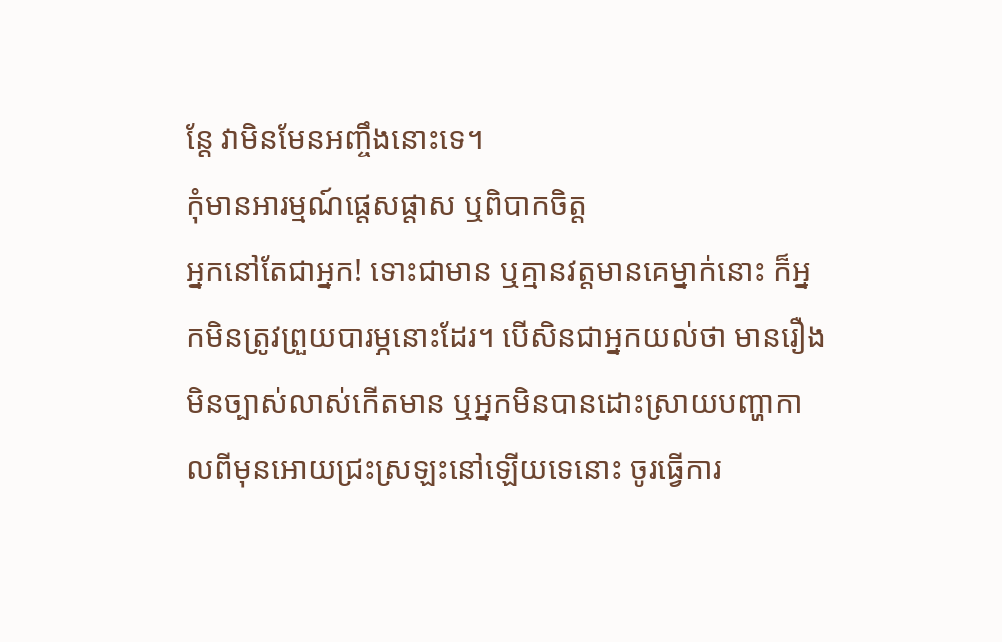ន្តែ វាមិនមែនអញ្ចឹងនោះទេ។
កុំមានអារម្មណ៍ផ្តេសផ្តាស ឬពិបាកចិត្ត
អ្នកនៅតែជាអ្នក! ទោះជាមាន ឬគ្មានវត្តមានគេម្នាក់នោះ ក៏អ្នកមិនត្រូវព្រួយបារម្ភនោះដែរ។ បើសិនជាអ្នកយល់ថា មានរឿងមិនច្បាស់លាស់កើតមាន ឬអ្នកមិនបានដោះស្រាយបញ្ហាកាលពីមុនអោយជ្រះស្រឡះនៅឡើយទេនោះ ចូរធ្វើការ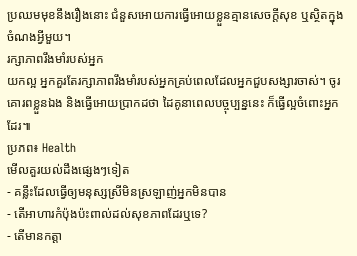ប្រឈមមុខនឹងរឿងនោះ ជំនួសអោយការធ្វើអោយខ្លួនគ្មានសេចក្តីសុខ ឬស្ថិតក្នុងចំណងអ្វីមួយ។
រក្សាភាពរឹងមាំរបស់អ្នក
យកល្អ អ្នកគួរតែរក្សាភាពរឹងមាំរបស់អ្នកគ្រប់ពេលដែលអ្នកជួបសង្សារចាស់។ ចូរគោរពខ្លួនឯង និងធ្វើអោយប្រាកដថា ដៃគូនាពេលបច្ចុប្បន្ននេះ ក៏ធ្វើល្អចំពោះអ្នកដែរ៕
ប្រភព៖ Health
មើលគួរយល់ដឹងផ្សេងៗទៀត
- គន្លឹះដែលធ្វើឲ្យមនុស្សស្រីមិនស្រឡាញ់អ្នកមិនបាន
- តើអាហារកំប៉ុងប៉ះពាល់ដល់សុខភាពដែរឬទេ?
- តើមានកត្តា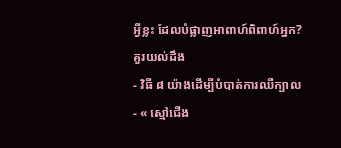អ្វីខ្លះ ដែលបំផ្លាញអាពាហ៍ពិពាហ៍អ្នក?
គួរយល់ដឹង
- វិធី ៨ យ៉ាងដើម្បីបំបាត់ការឈឺក្បាល
- « ស្មៅជើង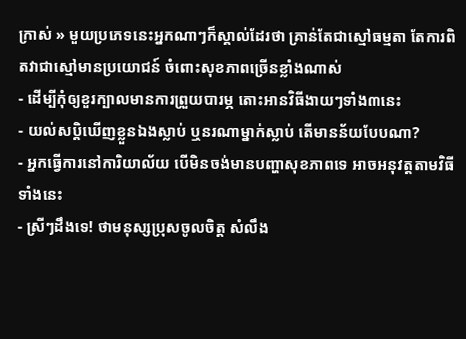ក្រាស់ » មួយប្រភេទនេះអ្នកណាៗក៏ស្គាល់ដែរថា គ្រាន់តែជាស្មៅធម្មតា តែការពិតវាជាស្មៅមានប្រយោជន៍ ចំពោះសុខភាពច្រើនខ្លាំងណាស់
- ដើម្បីកុំឲ្យខួរក្បាលមានការព្រួយបារម្ភ តោះអានវិធីងាយៗទាំង៣នេះ
- យល់សប្តិឃើញខ្លួនឯងស្លាប់ ឬនរណាម្នាក់ស្លាប់ តើមានន័យបែបណា?
- អ្នកធ្វើការនៅការិយាល័យ បើមិនចង់មានបញ្ហាសុខភាពទេ អាចអនុវត្តតាមវិធីទាំងនេះ
- ស្រីៗដឹងទេ! ថាមនុស្សប្រុសចូលចិត្ត សំលឹង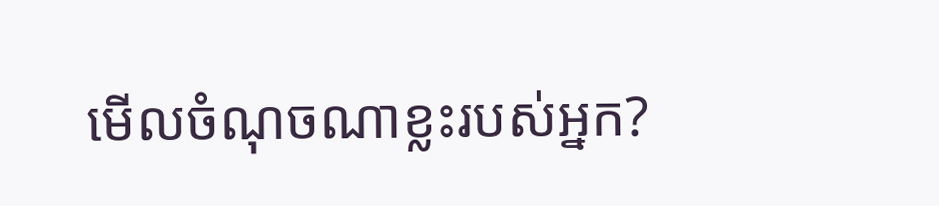មើលចំណុចណាខ្លះរបស់អ្នក?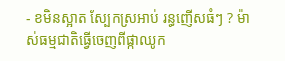- ខមិនស្អាត ស្បែកស្រអាប់ រន្ធញើសធំៗ ? ម៉ាស់ធម្មជាតិធ្វើចេញពីផ្កាឈូក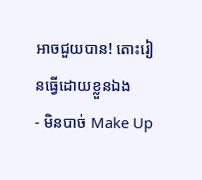អាចជួយបាន! តោះរៀនធ្វើដោយខ្លួនឯង
- មិនបាច់ Make Up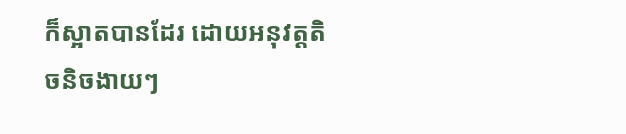ក៏ស្អាតបានដែរ ដោយអនុវត្តតិចនិចងាយៗ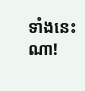ទាំងនេះណា!